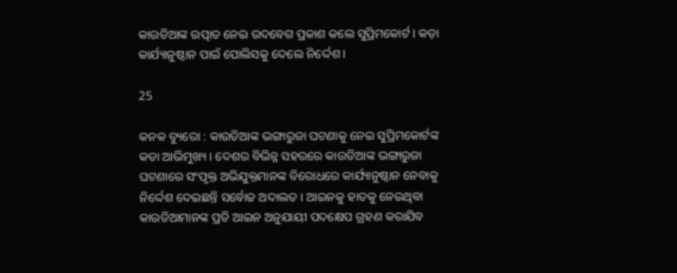କାଉଡିଆଙ୍କ ଉତ୍ପାତ ନେଇ ଉଦବେଗ ପ୍ରକାଶ କଲେ ସୁପ୍ରିମକୋର୍ଟ । କଡ଼ା କାର୍ଯ୍ୟାନୁଷ୍ଠାନ ପାଇଁ ପୋଲିସକୁ ଦେଲେ ନିର୍ଦ୍ଦେଶ ।

25

କନକ ବ୍ୟୁରୋ : କାଉଡିଆଙ୍କ ଭଙ୍ଗାରୁଜା ଘଟଣାକୁ ନେଇ ସୁପ୍ରିମକୋର୍ଟଙ୍କ କଡା ଆଭିମୁଖ୍ୟ । ଦେଶର ବିଭିନ୍ନ ସହରରେ କାଉଡିଆଙ୍କ ଭଙ୍ଗାରୁଜା ଘଟଣାରେ ସଂପୃକ୍ତ ଅଭିଯୁକ୍ତମାନଙ୍କ ବିରୋଧରେ କାର୍ଯ୍ୟାନୁଷ୍ଠାନ ନେବାକୁ ନିର୍ଦ୍ଦେଶ ଦେଇଛନ୍ତି ସର୍ବୋଚ୍ଚ ଅଦାଲତ । ଆଇନକୁ ହାତକୁ ନେଇଥିବା କାଉଡିଆମାନଙ୍କ ପ୍ରତି ଆଇନ ଅନୁଯାୟୀ ପଦକ୍ଷେପ ଗ୍ରହଣ କରାଯିବ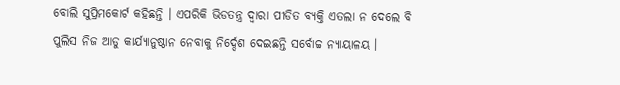ବୋଲି ସୁପ୍ରିମକୋର୍ଟ କହିଛନ୍ତି । ଏପରିକି ଭିଡତନ୍ତ୍ର ଦ୍ୱାରା ପୀଡିତ ବ୍ୟକ୍ତି ଏତଲା ନ ଦେଲେ ବି ପୁଲିସ ନିଜ ଆଡୁ କାର୍ଯ୍ୟାନୁଷ୍ଠାନ ନେବାକୁ ନିର୍ଦ୍ଦେଶ ଦେଇଛନ୍ତି ସର୍ବୋଚ୍ଚ ନ୍ୟାୟାଳୟ ।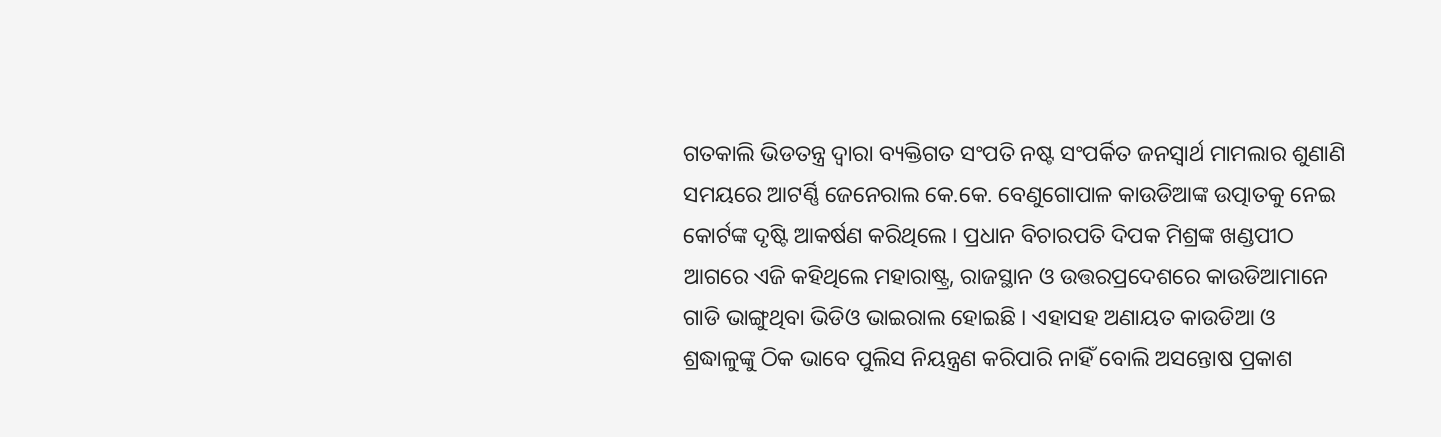ଗତକାଲି ଭିଡତନ୍ତ୍ର ଦ୍ୱାରା ବ୍ୟକ୍ତିଗତ ସଂପତି ନଷ୍ଟ ସଂପର୍କିତ ଜନସ୍ୱାର୍ଥ ମାମଲାର ଶୁଣାଣି ସମୟରେ ଆଟର୍ଣ୍ଣି ଜେନେରାଲ କେ.କେ. ବେଣୁଗୋପାଳ କାଉଡିଆଙ୍କ ଉତ୍ପାତକୁ ନେଇ କୋର୍ଟଙ୍କ ଦୃଷ୍ଟି ଆକର୍ଷଣ କରିଥିଲେ । ପ୍ରଧାନ ବିଚାରପତି ଦିପକ ମିଶ୍ରଙ୍କ ଖଣ୍ଡପୀଠ ଆଗରେ ଏଜି କହିଥିଲେ ମହାରାଷ୍ଟ୍ର, ରାଜସ୍ଥାନ ଓ ଉତ୍ତରପ୍ରଦେଶରେ କାଉଡିଆମାନେ ଗାଡି ଭାଙ୍ଗୁଥିବା ଭିଡିଓ ଭାଇରାଲ ହୋଇଛି । ଏହାସହ ଅଣାୟତ କାଉଡିଆ ଓ ଶ୍ରଦ୍ଧାଳୁଙ୍କୁ ଠିକ ଭାବେ ପୁଲିସ ନିୟନ୍ତ୍ରଣ କରିପାରି ନାହିଁ ବୋଲି ଅସନ୍ତୋଷ ପ୍ରକାଶ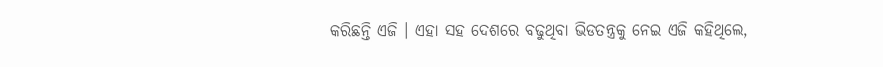କରିଛନ୍ତି ଏଜି । ଏହା ସହ ଦେଶରେ ବଢୁଥିବା ଭିଡତନ୍ତ୍ରକୁ ନେଇ ଏଜି କହିଥିଲେ,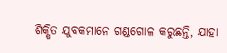ଶିକ୍ଷିତ ଯୁବକମାନେ ଗଣ୍ଡଗୋଳ କରୁଛନ୍ତି, ଯାହା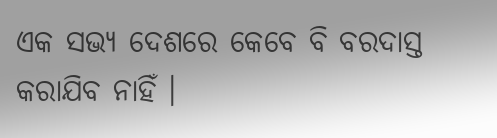ଏକ ସଭ୍ୟ ଦେଶରେ କେବେ ବି ବରଦାସ୍ତ କରାଯିବ ନାହିଁ ।